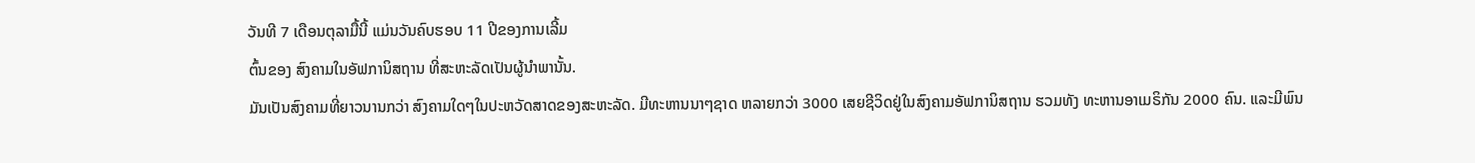ວັນທີ 7 ເດືອນຕຸລາມື້ນີ້ ແມ່ນວັນຄົບຮອບ 11 ປີຂອງການເລີ້ມ
ຕົ້ນຂອງ ສົງຄາມໃນອັຟການິສຖານ ທີ່ສະຫະລັດເປັນຜູ້ນໍາພານັ້ນ.
ມັນເປັນສົງຄາມທີ່ຍາວນານກວ່າ ສົງຄາມໃດໆໃນປະຫວັດສາດຂອງສະຫະລັດ. ມີທະຫານນາໆຊາດ ຫລາຍກວ່າ 3000 ເສຍຊີວິດຢູ່ໃນສົງຄາມອັຟການິສຖານ ຮວມທັງ ທະຫານອາເມຣິກັນ 2000 ຄົນ. ແລະມີພົນ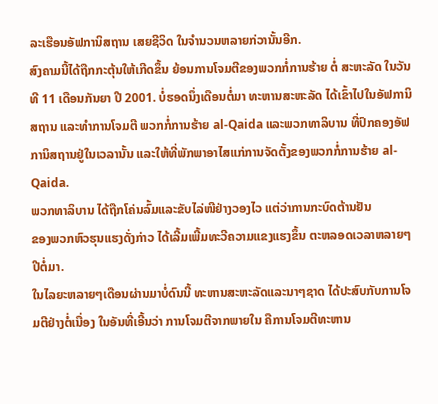ລະເຮືອນອັຟການິສຖານ ເສຍຊີວິດ ໃນຈໍານວນຫລາຍກ່ວານັ້ນອີກ.
ສົງຄາມນີ້ໄດ້ຖືກກະຕຸ້ນໃຫ້ເກີດຂຶ້ນ ຍ້ອນການໂຈມຕີຂອງພວກກໍ່ການຮ້າຍ ຕໍ່ ສະຫະລັດ ໃນວັນທີ 11 ເດືອນກັນຍາ ປີ 2001. ບໍ່ຮອດນຶ່ງເດືອນຕໍ່ມາ ທະຫານສະຫະລັດ ໄດ້ເຂົ້າໄປໃນອັຟການິສຖານ ແລະທໍາການໂຈມຕີ ພວກກໍ່ການຮ້າຍ al-Qaida ແລະພວກທາລິບານ ທີ່ປົກຄອງອັຟການິສຖານຢູ່ໃນເວລານັ້ນ ແລະໃຫ້ທີ່ພັກພາອາໄສແກ່ການຈັດຕັ້ງຂອງພວກກໍ່ການຮ້າຍ al-Qaida.
ພວກທາລິບານ ໄດ້ຖືກໂຄ່ນລົ້ມແລະຂັບໄລ່ໜີຢ່າງວອງໄວ ແຕ່ວ່າການກະບົດຕ້ານຢັນ
ຂອງພວກຫົວຮຸນແຮງດັ່ງກ່າວ ໄດ້ເລີ້ມເພີ້ມທະວີຄວາມແຂງແຮງຂຶ້ນ ຕະຫລອດເວລາຫລາຍໆປີຕໍ່ມາ.
ໃນໄລຍະຫລາຍໆເດືອນຜ່ານມາບໍ່ດົນນີ້ ທະຫານສະຫະລັດແລະນາໆຊາດ ໄດ້ປະສົບກັບການໂຈມຕີຢ່າງຕໍ່ເນື່ອງ ໃນອັນທີ່ເອີ້ນວ່າ ການໂຈມຕີຈາກພາຍໃນ ຄືການໂຈມຕີທະຫານ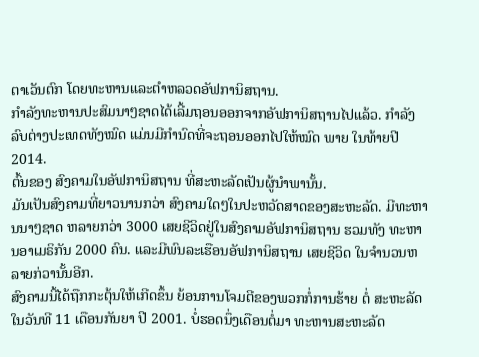ຕາເວັນຕົກ ໂດຍທະຫານແລະຕໍາຫລວດອັຟການິສຖານ.
ກໍາລັງທະຫານປະສົມນາໆຊາດໄດ້ເລີ້ມຖອນອອກຈາກອັຟການິສຖານໄປແລ້ວ. ກໍາລັງລົບຕ່າງປະເທດທັງໝົດ ແມ່ນມີກໍານົດທີ່ຈະຖອນອອກໄປໃຫ້ໝົດ ພາຍ ໃນທ້າຍປີ 2014.
ຕົ້ນຂອງ ສົງຄາມໃນອັຟການິສຖານ ທີ່ສະຫະລັດເປັນຜູ້ນໍາພານັ້ນ.
ມັນເປັນສົງຄາມທີ່ຍາວນານກວ່າ ສົງຄາມໃດໆໃນປະຫວັດສາດຂອງສະຫະລັດ. ມີທະຫານນາໆຊາດ ຫລາຍກວ່າ 3000 ເສຍຊີວິດຢູ່ໃນສົງຄາມອັຟການິສຖານ ຮວມທັງ ທະຫານອາເມຣິກັນ 2000 ຄົນ. ແລະມີພົນລະເຮືອນອັຟການິສຖານ ເສຍຊີວິດ ໃນຈໍານວນຫລາຍກ່ວານັ້ນອີກ.
ສົງຄາມນີ້ໄດ້ຖືກກະຕຸ້ນໃຫ້ເກີດຂຶ້ນ ຍ້ອນການໂຈມຕີຂອງພວກກໍ່ການຮ້າຍ ຕໍ່ ສະຫະລັດ ໃນວັນທີ 11 ເດືອນກັນຍາ ປີ 2001. ບໍ່ຮອດນຶ່ງເດືອນຕໍ່ມາ ທະຫານສະຫະລັດ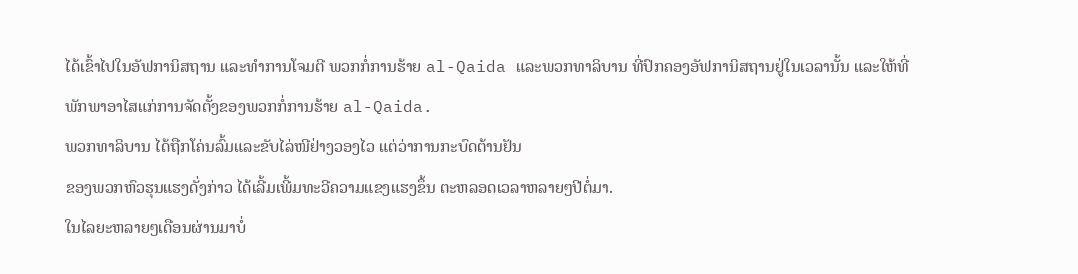ໄດ້ເຂົ້າໄປໃນອັຟການິສຖານ ແລະທໍາການໂຈມຕີ ພວກກໍ່ການຮ້າຍ al-Qaida ແລະພວກທາລິບານ ທີ່ປົກຄອງອັຟການິສຖານຢູ່ໃນເວລານັ້ນ ແລະໃຫ້ທີ່ພັກພາອາໄສແກ່ການຈັດຕັ້ງຂອງພວກກໍ່ການຮ້າຍ al-Qaida.
ພວກທາລິບານ ໄດ້ຖືກໂຄ່ນລົ້ມແລະຂັບໄລ່ໜີຢ່າງວອງໄວ ແຕ່ວ່າການກະບົດຕ້ານຢັນ
ຂອງພວກຫົວຮຸນແຮງດັ່ງກ່າວ ໄດ້ເລີ້ມເພີ້ມທະວີຄວາມແຂງແຮງຂຶ້ນ ຕະຫລອດເວລາຫລາຍໆປີຕໍ່ມາ.
ໃນໄລຍະຫລາຍໆເດືອນຜ່ານມາບໍ່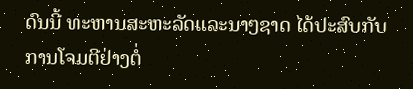ດົນນີ້ ທະຫານສະຫະລັດແລະນາໆຊາດ ໄດ້ປະສົບກັບການໂຈມຕີຢ່າງຕໍ່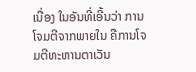ເນື່ອງ ໃນອັນທີ່ເອີ້ນວ່າ ການໂຈມຕີຈາກພາຍໃນ ຄືການໂຈມຕີທະຫານຕາເວັນ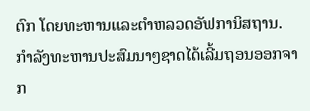ຕົກ ໂດຍທະຫານແລະຕໍາຫລວດອັຟການິສຖານ.
ກໍາລັງທະຫານປະສົມນາໆຊາດໄດ້ເລີ້ມຖອນອອກຈາກ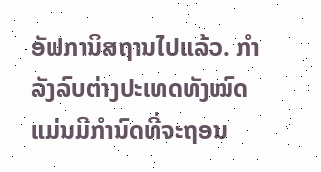ອັຟການິສຖານໄປແລ້ວ. ກໍາລັງລົບຕ່າງປະເທດທັງໝົດ ແມ່ນມີກໍານົດທີ່ຈະຖອນ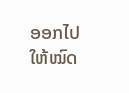ອອກໄປໃຫ້ໝົດ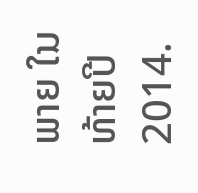ພາຍ ໃນທ້າຍປີ 2014.